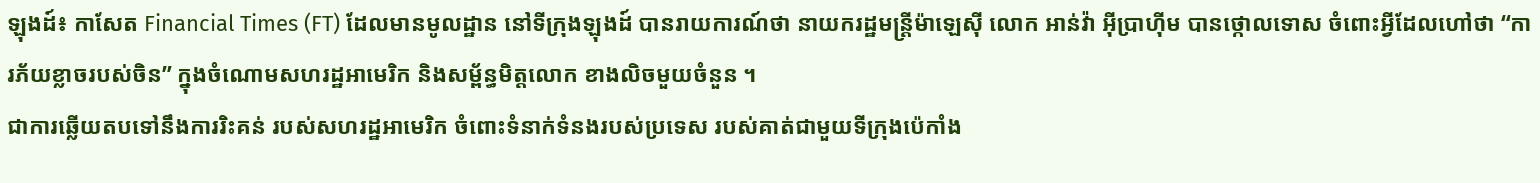ឡុងដ៍៖ កាសែត Financial Times (FT) ដែលមានមូលដ្ឋាន នៅទីក្រុងឡុងដ៍ បានរាយការណ៍ថា នាយករដ្ឋមន្ត្រីម៉ាឡេស៊ី លោក អាន់វ៉ា អ៊ីប្រាហ៊ីម បានថ្កោលទោស ចំពោះអ្វីដែលហៅថា “ការភ័យខ្លាចរបស់ចិន” ក្នុងចំណោមសហរដ្ឋអាមេរិក និងសម្ព័ន្ធមិត្តលោក ខាងលិចមួយចំនួន ។
ជាការឆ្លើយតបទៅនឹងការរិះគន់ របស់សហរដ្ឋអាមេរិក ចំពោះទំនាក់ទំនងរបស់ប្រទេស របស់គាត់ជាមួយទីក្រុងប៉េកាំង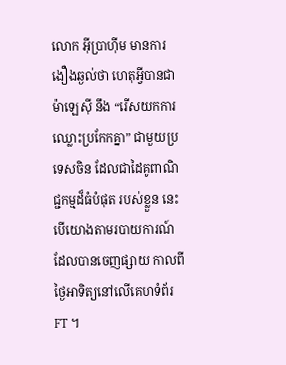លោក អ៊ីប្រាហ៊ីម មានការងឿងឆ្ងល់ថា ហេតុអ្វីបានជាម៉ាឡេស៊ី នឹង “រើសយកការឈ្លោះប្រកែកគ្នា” ជាមួយប្រទេសចិន ដែលជាដៃគូពាណិជ្ជកម្មដ៏ធំបំផុត របស់ខ្លួន នេះបើយោងតាមរបាយការណ៍ ដែលបានចេញផ្សាយ កាលពីថ្ងៃអាទិត្យនៅលើគេហទំព័រ FT ។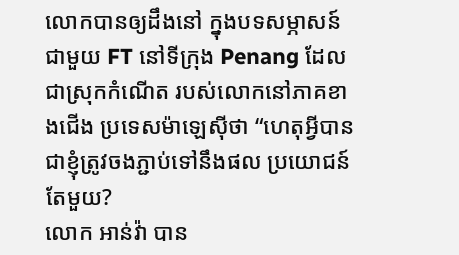លោកបានឲ្យដឹងនៅ ក្នុងបទសម្ភាសន៍ជាមួយ FT នៅទីក្រុង Penang ដែលជាស្រុកកំណើត របស់លោកនៅភាគខាងជើង ប្រទេសម៉ាឡេស៊ីថា “ហេតុអ្វីបានជាខ្ញុំត្រូវចងភ្ជាប់ទៅនឹងផល ប្រយោជន៍តែមួយ?
លោក អាន់វ៉ា បាន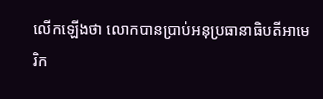លើកឡើងថា លោកបានប្រាប់អនុប្រធានាធិបតីអាមេរិក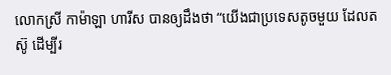លោកស្រី កាម៉ាឡា ហារីស បានឲ្យដឹងថា “យើងជាប្រទេសតូចមួយ ដែលតស៊ូ ដើម្បីរ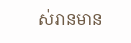ស់រានមាន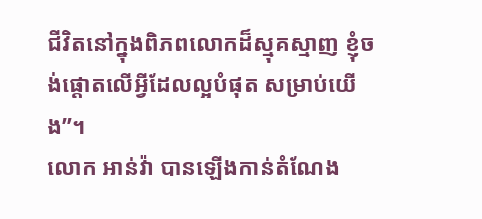ជីវិតនៅក្នុងពិភពលោកដ៏ស្មុគស្មាញ ខ្ញុំចង់ផ្តោតលើអ្វីដែលល្អបំផុត សម្រាប់យើង”។
លោក អាន់វ៉ា បានឡើងកាន់តំណែង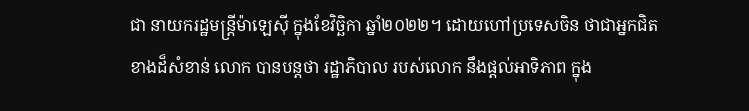ជា នាយករដ្ឋមន្ត្រីម៉ាឡេស៊ី ក្នុងខែវិច្ឆិកា ឆ្នាំ២០២២។ ដោយហៅប្រទេសចិន ថាជាអ្នកជិតខាងដ៏សំខាន់ លោក បានបន្ដថា រដ្ឋាភិបាល របស់លោក នឹងផ្តល់អាទិភាព ក្នុង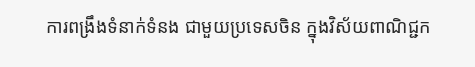ការពង្រឹងទំនាក់ទំនង ជាមួយប្រទេសចិន ក្នុងវិស័យពាណិជ្ជក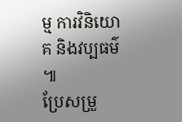ម្ម ការវិនិយោគ និងវប្បធម៌ ៕
ប្រែសម្រួ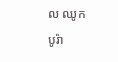ល ឈូក បូរ៉ា